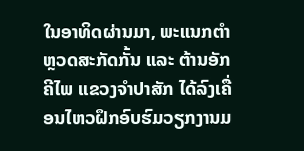ໃນອາທິດຜ່ານມາ, ພະແນກຕຳ ຫຼວດສະກັດກັ້ນ ແລະ ຕ້ານອັກຄີໄພ ແຂວງຈຳປາສັກ ໄດ້ລົງເຄື່ອນໄຫວຝຶກອົບຮົມວຽກງານມ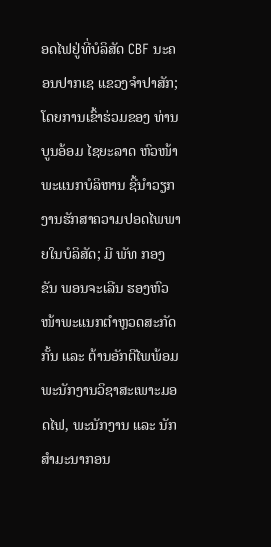ອດໄຟຢູ່ທີ່ບໍລິສັດ CBF ນະຄອນປາກເຊ ແຂວງຈຳປາສັກ; ໂດຍການເຂົ້າຮ່ວມຂອງ ທ່ານ ບູນອ້ອມ ໄຊຍະລາດ ຫົວໜ້າພະແນກບໍລິຫານ ຊີ້ນຳວຽກງານຮັກສາຄວາມປອດໄພພາຍໃນບໍລິສັດ; ມີ ພັທ ກອງຂັນ ພອນຈະເລີນ ຮອງຫົວໜ້າພະແນກຕຳຫຼວດສະກັດກັ້ນ ແລະ ຕ້ານອັກຕີໄພພ້ອມ ພະນັກງານວິຊາສະເພາະມອດໄຟ, ພະນັກງານ ແລະ ນັກສຳມະນາກອນ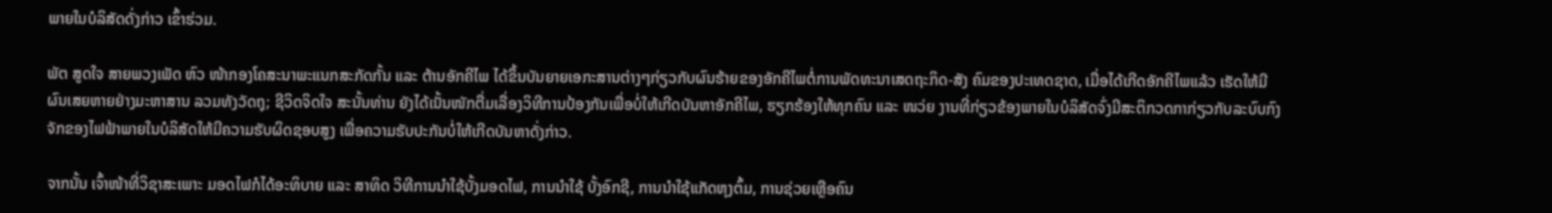ພາຍໃນບໍລິສັດດັ່ງກ່າວ ເຂົ້າຮ່ວມ.

ພັຕ ສູດໃຈ ສາຍພວງເພັດ ຫົວ ໜ້າກອງໂຄສະນາພະແນກສະກັດກັ້ນ ແລະ ຕ້ານອັກຄີໄພ ໄດ້ຂຶ້ນບັນຍາຍເອກະສານຕ່າງໆກ່ຽວກັບຜົນຮ້າຍຂອງອັກຄີໄພຕໍ່ການພັດທະນາເສດຖະກິດ-ສັງ ຄົມຂອງປະເທດຊາດ, ເມື່ອໄດ້ເກີດອັກຄີໄພແລ້ວ ເຮັດໃຫ້ມີຜົນເສຍຫາຍຢ່າງມະຫາສານ ລວມທັງວັດຖຸ; ຊີວິດຈິດໃຈ ສະນັ້ນທ່ານ ຍັງໄດ້ເນັ້ນໜັກຕື່ມເລື່ອງວິທີການປ້ອງກັນເພື່ອບໍ່ໃຫ້ເກີດບັນຫາອັກຄີໄພ, ຮຽກຮ້ອງໃຫ້ທຸກຄົນ ແລະ ໜວ່ຍ ງານທີ່ກ່ຽວຂ້ອງພາຍໃນບໍລິສັດຈົ່ງມີສະຕິກວດກາກ່ຽວກັບລະບົບກົງຈັກຂອງໄຟຟ້າພາຍໃນບໍລິສັດໃຫ້ມີຄວາມຮັບຜິດຊອບສູງ ເພື່ອຄວາມຮັບປະກັນບໍ່ໃຫ້ເກີດບັນຫາດັ່ງກ່າວ.

ຈາກນັ້ນ ເຈົ້າໜ້າທີ່ວິຊາສະເພາະ ມອດໄຟກໍໄດ້ອະທິບາຍ ແລະ ສາທິດ ວິທີການນຳໃຊ້ບັ້ງມອດໄຟ, ການນຳໃຊ້ ບັ້ງອົກຊີ, ການນຳໃຊ້ແກັດຫຸງຕົ້ມ, ການຊ່ວຍເຫຼືອຄົນ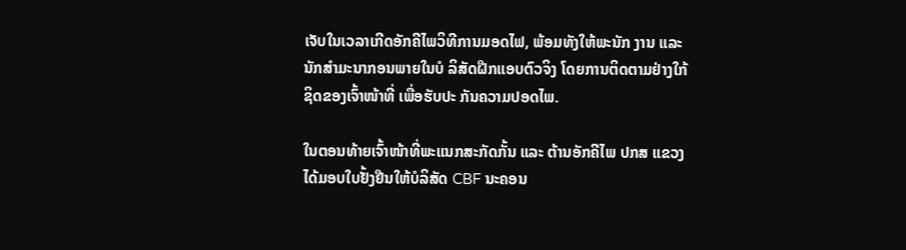ເຈັບໃນເວລາເກີດອັກຄີໄພວິທີການມອດໄຟ, ພ້ອມທັງໃຫ້ພະນັກ ງານ ແລະ ນັກສຳມະນາກອນພາຍໃນບໍ ລິສັດຝືກແອບຕົວຈິງ ໂດຍການຕິດຕາມຢ່າງໃກ້ຊິດຂອງເຈົ້າໜ້າທີ່ ເພື່ອຮັບປະ ກັນຄວາມປອດໄພ.

ໃນຕອນທ້າຍເຈົ້າໜ້າທີ່ພະແນກສະກັດກັ້ນ ແລະ ຕ້ານອັກຄີໄພ ປກສ ແຂວງ ໄດ້ມອບໃບຢັ້ງຢືນໃຫ້ບໍລິສັດ CBF ນະຄອນ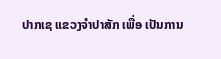ປາກເຊ ແຂວງຈຳປາສັກ ເພື່ອ ເປັນການ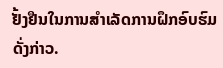ຢັ້ງຢືນໃນການສຳເລັດການຝຶກອົບຮົມດັ່ງກ່າວ.